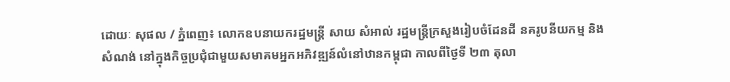ដោយៈ សុផល / ភ្នំពេញ៖ លោកឧបនាយករដ្ឋមន្ត្រី សាយ សំអាល់ រដ្ឋមន្ត្រីក្រសួងរៀបចំដែនដី នគរូបនីយកម្ម និងសំណង់ នៅក្នុងកិច្ចប្រជុំជាមួយសមាគមអ្នកអភិវឌ្ឍន៍លំនៅឋានកម្ពុជា កាលពីថ្ងៃទី ២៣ តុលា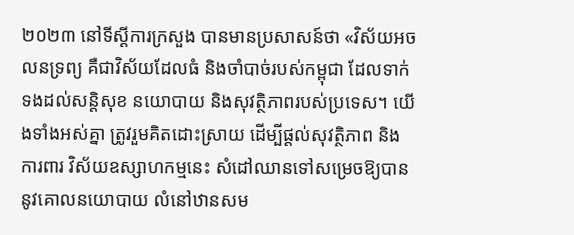២០២៣ នៅទីស្តីការក្រសួង បានមានប្រសាសន៍ថា «វិស័យអចលនទ្រព្យ គឺជាវិស័យដែលធំ និងចាំបាច់របស់កម្ពុជា ដែលទាក់ទងដល់សន្តិសុខ នយោបាយ និងសុវត្ថិភាពរបស់ប្រទេស។ យើងទាំងអស់គ្នា ត្រូវរួមគិតដោះស្រាយ ដើម្បីផ្តល់សុវត្ថិភាព និងការពារ វិស័យឧស្សាហកម្មនេះ សំដៅឈានទៅសម្រេចឱ្យបាន នូវគោលនយោបាយ លំនៅឋានសម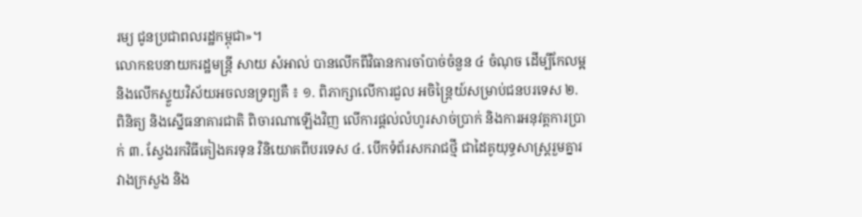រម្យ ជូនប្រជាពលរដ្ឋកម្ពុជា»។
លោកឧបនាយករដ្ឋមន្ត្រី សាយ សំអាល់ បានលើកពីវិធានការចាំបាច់ចំនួន ៤ ចំណុច ដើម្បីកែលម្អនិងលើកស្ទួយវិស័យអចលនទ្រព្យគឺ ៖ ១. ពិភាក្សាលើការជួល អចិន្ត្រៃយ៍សម្រាប់ជនបរទេស ២. ពិនិត្យ និងស្នើធនាគារជាតិ ពិចារណាឡើងវិញ លើការផ្ដល់លំហូរសាច់ប្រាក់ និងការអនុវត្តការប្រាក់ ៣. ស្វែងរកវិធីគៀងគរទុន វិនិយោគពីបរទេស ៤. បើកទំព័រសករាជថ្មី ជាដៃគូយុទ្ធសាស្រ្តរួមគ្នារវាងក្រសួង និង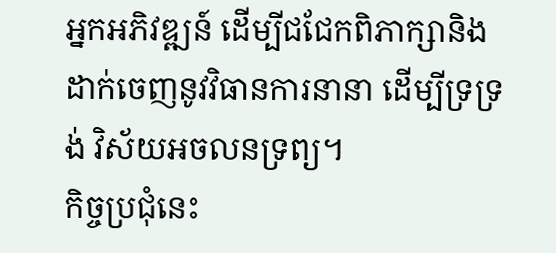អ្នកអភិវឌ្ឍន៍ ដើម្បីជជែកពិភាក្សានិងដាក់ចេញនូវវិធានការនានា ដើម្បីទ្រទ្រង់ វិស័យអចលនទ្រព្យ។
កិច្ចប្រជុំនេះ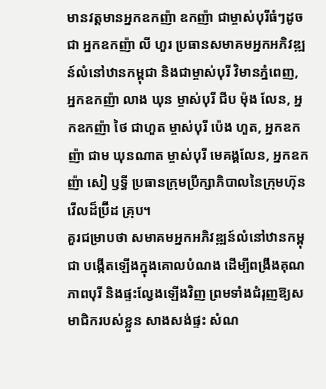មានវត្តមានអ្នកឧកញ៉ា ឧកញ៉ា ជាម្ចាស់បុរីធំៗដូចជា អ្នកឧកញ៉ា លី ហួរ ប្រធានសមាគមអ្នកអភិវឌ្ឍន៍លំនៅឋានកម្ពុជា និងជាម្ចាស់បុរី វិមានភ្នំពេញ, អ្នកឧកញ៉ា លាង ឃុន ម្ចាស់បុរី ជីប ម៉ុង លែន, អ្នកឧកញ៉ា ថៃ ជាហួត ម្ចាស់បុរី ប៉េង ហួត, អ្នកឧកញ៉ា ជាម ឃុនណាត ម្ចាស់បុរី មេគង្គលែន, អ្នកឧកញ៉ា សៀ ឫទ្ធី ប្រធានក្រុមប្រឹក្សាភិបាលនៃក្រុមហ៊ុន វើលដ៏ប្រ៊ីដ គ្រុប។
គួរជម្រាបថា សមាគមអ្នកអភិវឌ្ឍន៍លំនៅឋានកម្ពុជា បង្កើតឡើងក្នុងគោលបំណង ដើម្បីពង្រឹងគុណភាពបុរី និងផ្ទះល្វែងឡើងវិញ ព្រមទាំងជំរុញឱ្យសមាជិករបស់ខ្លួន សាងសង់ផ្ទះ សំណ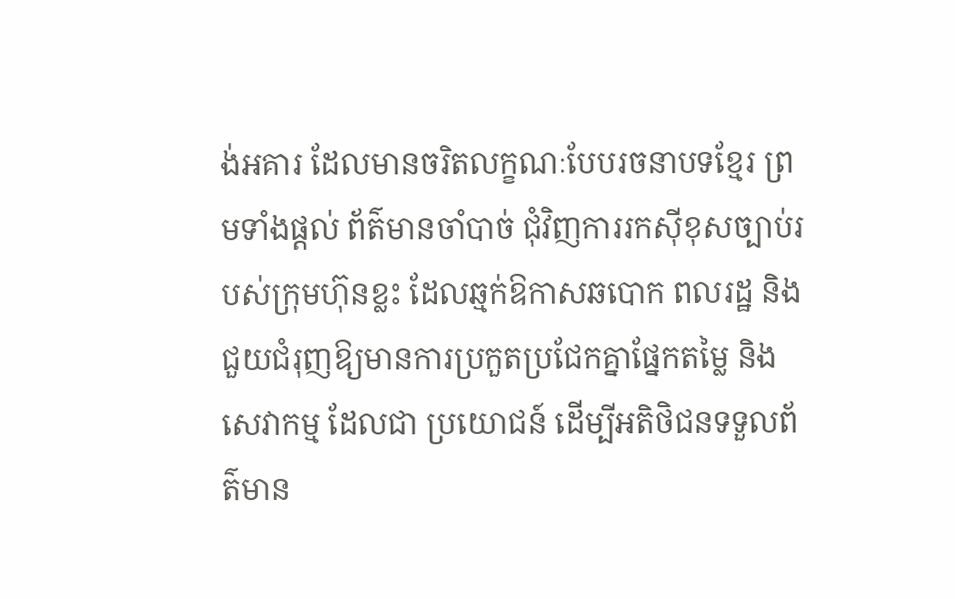ង់អគារ ដែលមានចរិតលក្ខណៈបែបរចនាបទខ្មែរ ព្រមទាំងផ្តល់ ព័ត៌មានចាំបាច់ ជុំវិញការរកស៊ីខុសច្បាប់របស់ក្រុមហ៊ុនខ្លះ ដែលឆ្មក់ឱកាសឆបោក ពលរដ្ឋ និងជួយជំរុញឱ្យមានការប្រកួតប្រជែកគ្នាផ្នែកតម្លៃ និងសេវាកម្ម ដែលជា ប្រយោជន៍ ដើម្បីអតិថិជនទទួលព័ត៌មាន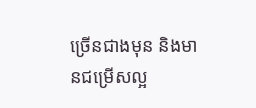ច្រើនជាងមុន និងមានជម្រើសល្អ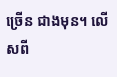ច្រើន ជាងមុន។ លើសពី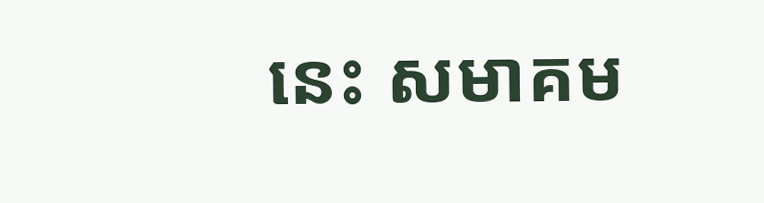នេះ សមាគម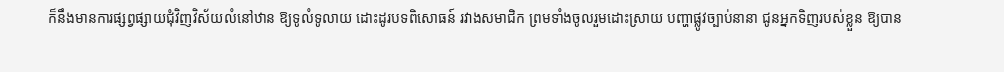ក៏នឹងមានការផ្សព្វផ្សាយជុំវិញវិស័យលំនៅឋាន ឱ្យទូលំទូលាយ ដោះដូរបទពិសោធន៍ រវាងសមាជិក ព្រមទាំងចូលរួមដោះស្រាយ បញ្ហាផ្លូវច្បាប់នានា ជូនអ្នកទិញរបស់ខ្លួន ឱ្យបាន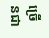ច្រើនជា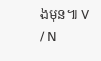ងមុន៕ V / N